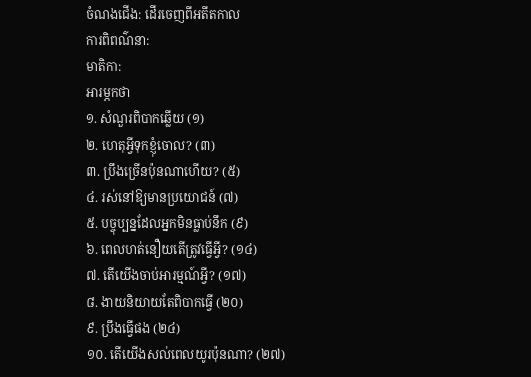ចំណងជើង: ដើរចេញពីអតីតកាល
ការពិពណ៌នា:
មាតិកា:
អារម្ភកថា
១. សំណួរពិបាកឆ្លើយ (១)
២. ហេតុអ្វីទុកខ្ញុំចោល? (៣)
៣. ប្រឹងច្រើនប៉ុនណាហើយ? (៥)
៤. រស់នៅឱ្យមានប្រយោជន៍ (៧)
៥. បច្ចុប្បន្នដែលអ្នកមិនធ្លាប់នឹក (៩)
៦. ពេលហត់នឿយតើត្រូវធ្វើអ្វី? (១៤)
៧. តើយើងចាប់អារម្មណ៍អ្វី? (១៧)
៨. ងាយនិយាយតែពិបាកធ្វើ (២០)
៩. ប្រឹងធ្វើផង (២៤)
១០. តើយើងសល់ពេលយូរប៉ុនណា? (២៧)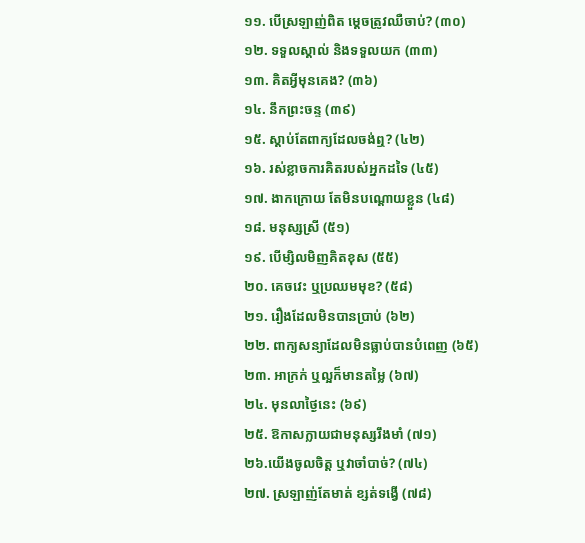១១. បើស្រឡាញ់ពិត ម្ដេចត្រូវឈឺចាប់? (៣០)
១២. ទទួលស្គាល់ និងទទួលយក (៣៣)
១៣. គិតអ្វីមុនគេង? (៣៦)
១៤. នឹកព្រះចន្ទ (៣៩)
១៥. ស្ដាប់តែពាក្យដែលចង់ឮ? (៤២)
១៦. រស់ខ្លាចការគិតរបស់អ្នកដទៃ (៤៥)
១៧. ងាកក្រោយ តែមិនបណ្ដោយខ្លួន (៤៨)
១៨. មនុស្សស្រី (៥១)
១៩. បើម្សិលមិញគិតខុស (៥៥)
២០. គេចវេះ ឬប្រឈមមុខ? (៥៨)
២១. រឿងដែលមិនបានប្រាប់ (៦២)
២២. ពាក្យសន្យាដែលមិនធ្លាប់បានបំពេញ (៦៥)
២៣. អាក្រក់ ឬល្អក៏មានតម្លៃ (៦៧)
២៤. មុនលាថ្ងៃនេះ (៦៩)
២៥. ឱកាសក្លាយជាមនុស្សរឹងមាំ (៧១)
២៦.យើងចូលចិត្ត ឬវាចាំបាច់? (៧៤)
២៧. ស្រឡាញ់តែមាត់ ខ្សត់ទង្វើ (៧៨)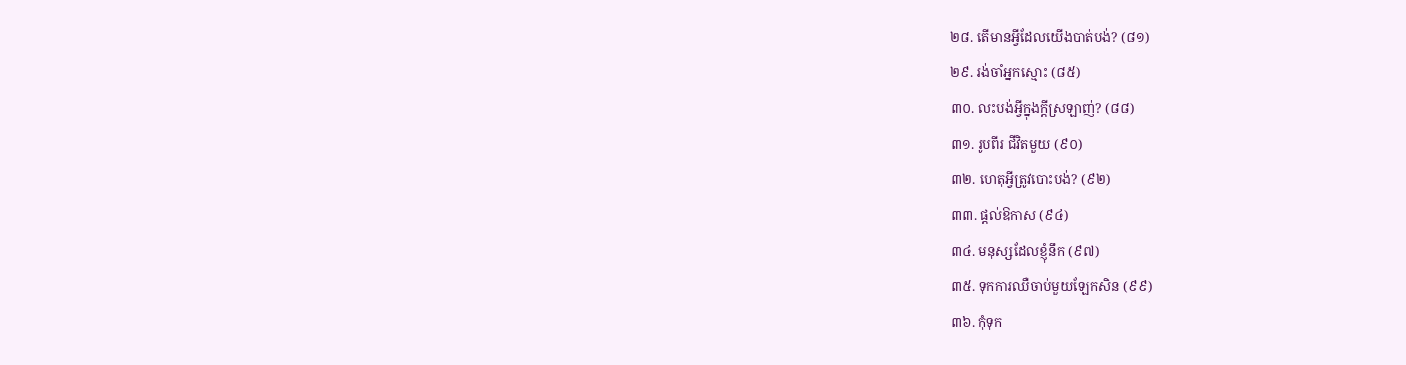២៨. តើមានអ្វីដែលយើងបាត់បង់? (៨១)
២៩. រង់ចាំអ្នកស្មោះ (៨៥)
៣០. លះបង់អ្វីក្នុងក្ដីស្រឡាញ់? (៨៨)
៣១. រូបពីរ ជីវិតមួយ (៩០)
៣២. ហេតុអ្វីត្រូវបោះបង់? (៩២)
៣៣. ផ្ដល់ឱកាស (៩៤)
៣៤. មនុស្សដែលខ្ញុំនឹក (៩៧)
៣៥. ទុកការឈឺចាប់មួយឡែកសិន (៩៩)
៣៦. កុំទុក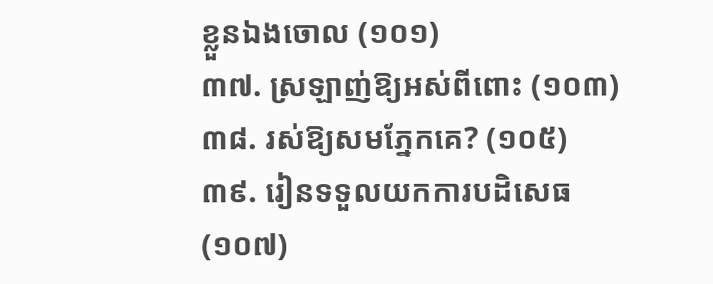ខ្លួនឯងចោល (១០១)
៣៧. ស្រឡាញ់ឱ្យអស់ពីពោះ (១០៣)
៣៨. រស់ឱ្យសមភ្នែកគេ? (១០៥)
៣៩. រៀនទទួលយកការបដិសេធ (១០៧)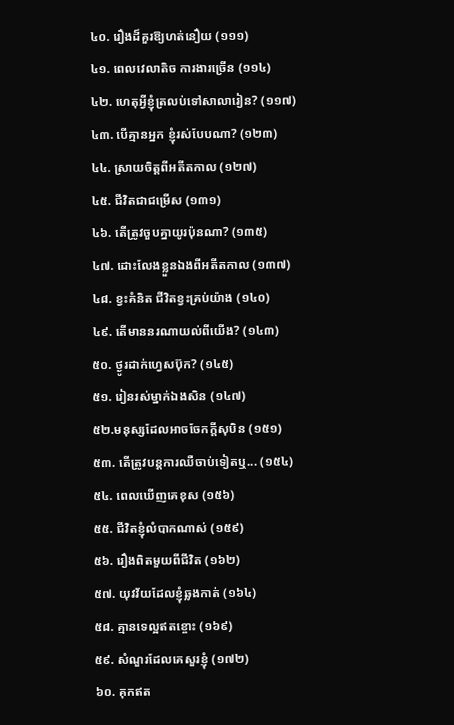៤០. រឿងដ៏គួរឱ្យហត់នឿយ (១១១)
៤១. ពេលវេលាតិច ការងារច្រើន (១១៤)
៤២. ហេតុអ្វីខ្ញុំត្រលប់ទៅសាលារៀន? (១១៧)
៤៣. បើគ្មានអ្នក ខ្ញុំរស់បែបណា? (១២៣)
៤៤. ស្រាយចិត្តពីអតីតកាល (១២៧)
៤៥. ជីវិតជាជម្រើស (១៣១)
៤៦. តើត្រូវចួបគ្នាយូរប៉ុនណា? (១៣៥)
៤៧. ដោះលែងខ្លួនឯងពីអតីតកាល (១៣៧)
៤៨. ខ្វះគំនិត ជីវិតខ្វះគ្រប់យ៉ាង (១៤០)
៤៩. តើមាននរណាយល់ពីយើង? (១៤៣)
៥០. ថ្ងូរដាក់ហ្វេសប៊ុក? (១៤៥)
៥១. រៀនរស់ម្នាក់ឯងសិន (១៤៧)
៥២.មនុស្សដែលអាចចែកក្ដីសុបិន (១៥១)
៥៣. តើត្រូវបន្តការឈឺចាប់ទៀតឬ... (១៥៤)
៥៤. ពេលឃើញគេខុស (១៥៦)
៥៥. ជីវិតខ្ញុំលំបាកណាស់ (១៥៩)
៥៦. រឿងពិតមួយពីជីវិត (១៦២)
៥៧. យុវវ័យដែលខ្ញុំឆ្លងកាត់ (១៦៤)
៥៨. គ្មានទេល្អឥតខ្ចោះ (១៦៩)
៥៩. សំណួរដែលគេសួរខ្ញុំ (១៧២)
៦០. គុកឥត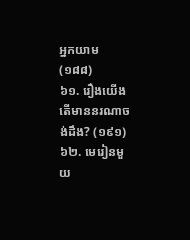អ្នកយាម (១៨៨)
៦១. រឿងយើង តើមាននរណាចង់ដឹង? (១៩១)
៦២. មេរៀនមួយ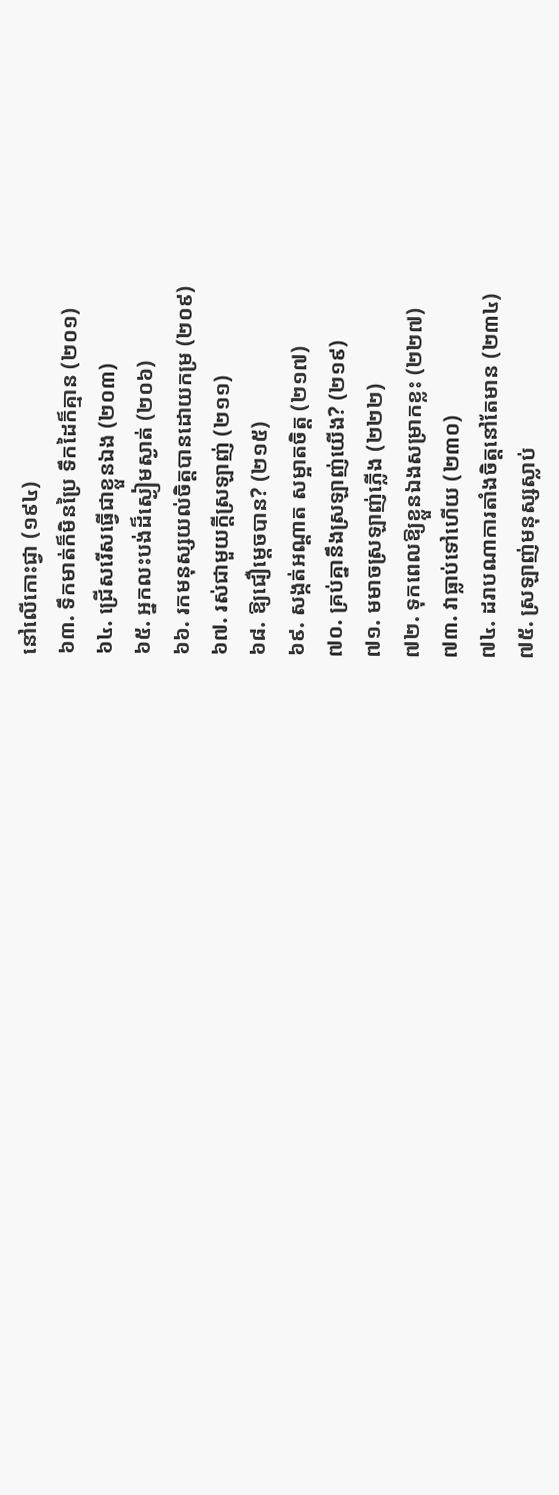នៅលើកោះជ្វា (១៩៤)
៦៣. ទឹកមាត់ក៏មិនប្រៃ ទឹកដៃក៏គ្មាន (២០១)
៦៤. ជ្រើសរើសធ្វើជាខ្លួនឯង (២០៣)
៦៥. អ្នកលះបង់ដ៏ស្ងៀមស្ងាត់ (២០៦)
៦៦. រកមនុស្សយល់ចិត្តបានដោយកម្រ (២០៩)
៦៧. រស់ជាមួយក្ដីស្រឡាញ់ (២១១)
៦៨. ឱ្យជឿម្ដេចបាន? (២១៥)
៦៩. សង្កត់អណ្ដាត សម្អាតចិត្ត (២១៧)
៧០. គ្រប់គ្នានឹងស្រឡាញ់យើង? (២១៩)
៧១. មមាចស្រឡាញ់ភ្លើង (២២២)
៧២. ទុកពេលឱ្យខ្លួនឯងសម្រាកខ្លះ (២២៧)
៧៣. វាធ្លាប់ទៅហើយ (២៣០)
៧៤. ដរាបណាការតាំងចិត្តនៅតែមាន (២៣៤)
៧៥. ស្រឡាញ់មនុស្សស្លាប់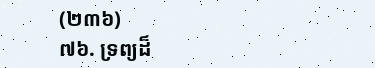(២៣៦)
៧៦. ទ្រព្យដ៏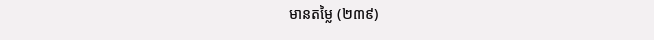មានតម្លៃ (២៣៩)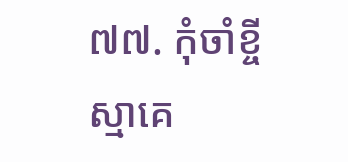៧៧. កុំចាំខ្ចីស្មាគេ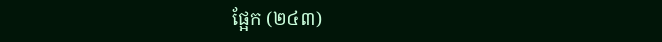ផ្អែក (២៤៣)